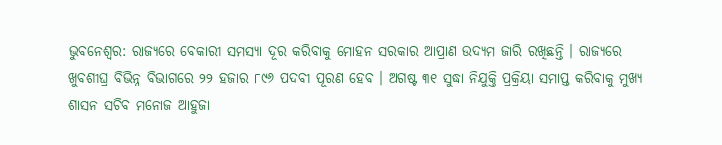ଭୁବନେଶ୍ୱର: ରାଜ୍ୟରେ ବେକାରୀ ସମସ୍ୟା ଦୂର କରିବାକୁ ମୋହନ ସରକାର ଆପ୍ରାଣ ଉଦ୍ୟମ ଜାରି ରଖିଛନ୍ତି । ରାଜ୍ୟରେ ଖୁବଶୀଘ୍ର ବିଭିନ୍ନ ବିଭାଗରେ ୨୨ ହଜାର ୮୯୬ ପଦବୀ ପୂରଣ ହେବ । ଅଗଷ୍ଟ ୩୧ ସୁଦ୍ଧା ନିଯୁକ୍ତି ପ୍ରକ୍ରିୟା ସମାପ୍ତ କରିବାକୁ ମୁଖ୍ୟ ଶାସନ ସଚିବ ମନୋଜ ଆହୁଜା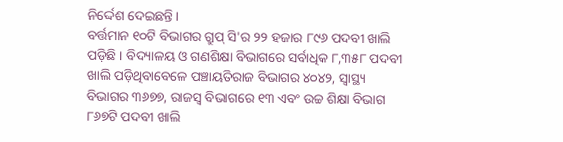ନିର୍ଦ୍ଦେଶ ଦେଇଛନ୍ତି ।
ବର୍ତ୍ତମାନ ୧୦ଟି ବିଭାଗର ଗ୍ରୁପ୍ ସି'ର ୨୨ ହଜାର ୮୯୬ ପଦବୀ ଖାଲି ପଡ଼ିଛି । ବିଦ୍ୟାଳୟ ଓ ଗଣଶିକ୍ଷା ବିଭାଗରେ ସର୍ବାଧିକ ୮,୩୫୮ ପଦବୀ ଖାଲି ପଡ଼ିଥିବାବେଳେ ପଞ୍ଚାୟତିରାଜ ବିଭାଗର ୪୦୪୨, ସ୍ୱାସ୍ଥ୍ୟ ବିଭାଗର ୩୬୭୭, ରାଜସ୍ୱ ବିଭାଗରେ ୧୩ ଏବଂ ଉଚ୍ଚ ଶିକ୍ଷା ବିଭାଗ ୮୬୭ଟି ପଦବୀ ଖାଲି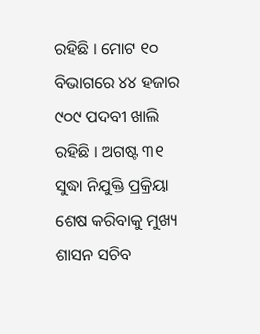ରହିଛି । ମୋଟ ୧୦ ବିଭାଗରେ ୪୪ ହଜାର ୯୦୯ ପଦବୀ ଖାଲି ରହିଛି । ଅଗଷ୍ଟ ୩୧ ସୁଦ୍ଧା ନିଯୁକ୍ତି ପ୍ରକ୍ରିୟା ଶେଷ କରିବାକୁ ମୁଖ୍ୟ ଶାସନ ସଚିବ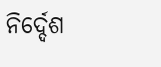ନିର୍ଦ୍ଦେଶ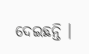ଦେଇଛନ୍ତି ।